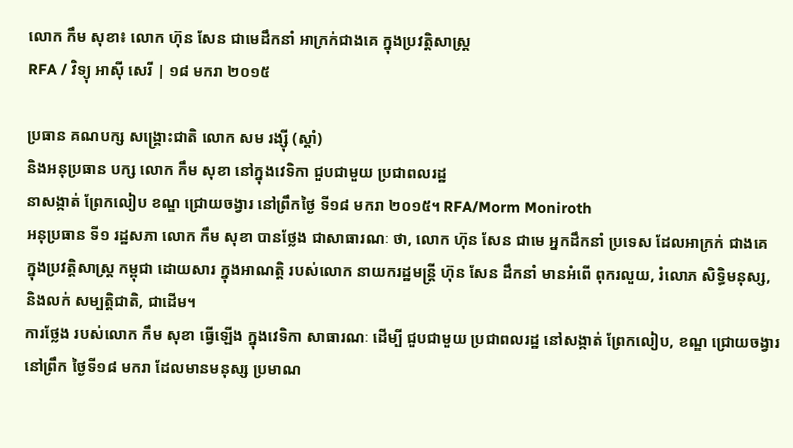លោក កឹម សុខា៖ លោក ហ៊ុន សែន ជាមេដឹកនាំ អាក្រក់ជាងគេ ក្នុងប្រវត្តិសាស្ត្រ
RFA / វិទ្យុ អាស៊ី សេរី | ១៨ មករា ២០១៥

ប្រធាន គណបក្ស សង្គ្រោះជាតិ លោក សម រង្ស៊ី (ស្ដាំ)
និងអនុប្រធាន បក្ស លោក កឹម សុខា នៅក្នុងវេទិកា ជួបជាមួយ ប្រជាពលរដ្ឋ
នាសង្កាត់ ព្រែកលៀប ខណ្ឌ ជ្រោយចង្វារ នៅព្រឹកថ្ងៃ ទី១៨ មករា ២០១៥។ RFA/Morm Moniroth
អនុប្រធាន ទី១ រដ្ឋសភា លោក កឹម សុខា បានថ្លែង ជាសាធារណៈ ថា, លោក ហ៊ុន សែន ជាមេ អ្នកដឹកនាំ ប្រទេស ដែលអាក្រក់ ជាងគេ ក្នុងប្រវត្តិសាស្ត្រ កម្ពុជា ដោយសារ ក្នុងអាណត្តិ របស់លោក នាយករដ្ឋមន្ត្រី ហ៊ុន សែន ដឹកនាំ មានអំពើ ពុករលួយ, រំលោភ សិទ្ធិមនុស្ស, និងលក់ សម្បត្តិជាតិ, ជាដើម។
ការថ្លែង របស់លោក កឹម សុខា ធ្វើឡើង ក្នុងវេទិកា សាធារណៈ ដើម្បី ជួបជាមួយ ប្រជាពលរដ្ឋ នៅសង្កាត់ ព្រែកលៀប, ខណ្ឌ ជ្រោយចង្វារ នៅព្រឹក ថ្ងៃទី១៨ មករា ដែលមានមនុស្ស ប្រមាណ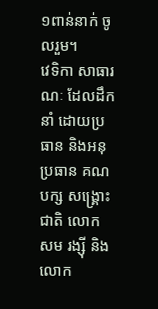១ពាន់នាក់ ចូលរួម។
វេទិកា សាធារណៈ ដែលដឹកនាំ ដោយប្រធាន និងអនុប្រធាន គណបក្ស សង្គ្រោះជាតិ លោក សម រង្ស៊ី និងលោក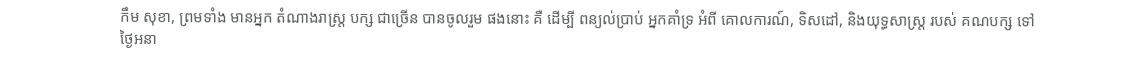កឹម សុខា, ព្រមទាំង មានអ្នក តំណាងរាស្ត្រ បក្ស ជាច្រើន បានចូលរួម ផងនោះ គឺ ដើម្បី ពន្យល់ប្រាប់ អ្នកគាំទ្រ អំពី គោលការណ៍, ទិសដៅ, និងយុទ្ធសាស្ត្រ របស់ គណបក្ស ទៅថ្ងៃអនា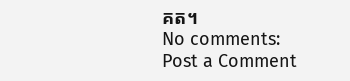គត។
No comments:
Post a Comment